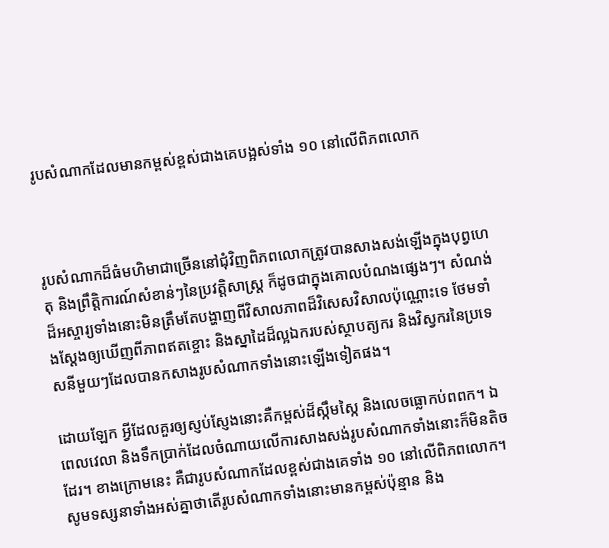រូបសំណាកដែលមានកម្ពស់ខ្ពស់ជាងគេបង្អស់ទាំង ១០ នៅលើពិភពលោក



រូបសំណាកដ៏ធំមហិមាជាច្រើននៅជុំវិញពិភពលោកត្រូវបានសាងសង់ឡើងក្នុងបុព្វហេតុ និងព្រឹត្តិការណ៍សំខាន់ៗនៃប្រវត្តិសាស្រ្ដ ក៏ដូចជាក្នុងគោលបំណងផ្សេងៗ។ សំណង់ដ៏អស្ចារ្យទាំងនោះមិនត្រឹមតែបង្ហាញពីវិសាលភាពដ៏វិសេសវិសាលប៉ុណ្ណោះទេ ថែមទាំងស្ដែងឲ្យឃើញពីភាពឥតខ្ចោះ និងស្នាដៃដ៏ល្អឯករបស់ស្ថាបត្យករ និងវិស្វករនៃប្រទេសនីមួយៗដែលបានកសាងរូបសំណាកទាំងនោះឡើងទៀតផង។

ដោយឡែក អ្វីដែលគួរឲ្យស្ញប់ស្ញែងនោះគឺកម្ពស់ដ៏ស្កឹមស្កៃ និងលេចធ្លោកប់ពពក។ ឯពេលវេលា និងទឹកប្រាក់ដែលចំណាយលើការសាងសង់រូបសំណាកទាំងនោះក៏មិនតិចដែរ។ ខាងក្រោមនេះ គឺជារូបសំណាកដែលខ្ពស់ជាងគេទាំង ១០ នៅលើពិភពលោក។ សូមទស្សនាទាំងអស់គ្នាថាតើរូបសំណាកទាំងនោះមានកម្ពស់ប៉ុន្មាន និង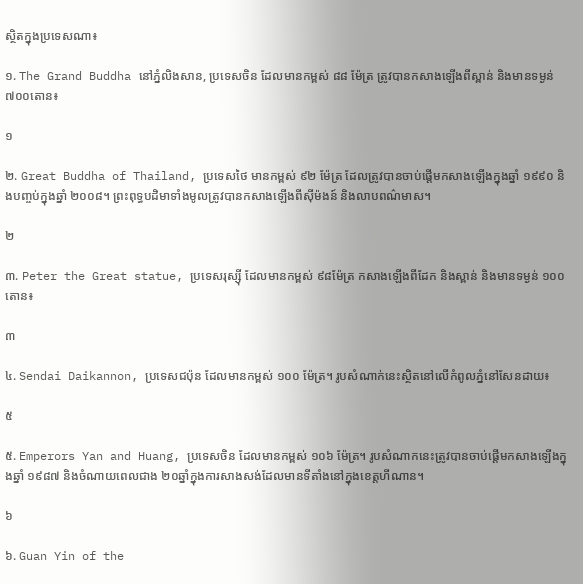ស្ថិតក្នុងប្រទេសណា៖

១. The Grand Buddha នៅភ្នំលិងសាន, ប្រទេសចិន ដែលមានកម្ពស់ ៨៨ ម៉ែត្រ ត្រូវបានកសាងឡើងពីស្ពាន់ និងមានទម្ងន់៧០០តោន៖

១

២. Great Buddha of Thailand, ប្រទេសថៃ មានកម្ពស់ ៩២ ម៉ែត្រ ដែលត្រូវបានចាប់ផ្ដើមកសាងឡើងក្នុងឆ្នាំ ១៩៩០ និងបញ្ចប់ក្នុងឆ្នាំ ២០០៨។ ព្រះពុទ្ធបដិមាទាំងមូលត្រូវបានកសាងឡើងពីស៊ីម៉ងន៍ និងលាបពណ៌មាស។

២

៣. Peter the Great statue, ប្រទេសរុស្ស៊ី ដែលមានកម្ពស់ ៩៨ម៉ែត្រ កសាងឡើងពីដែក និងស្ពាន់ និងមានទម្ងន់ ១០០តោន៖

៣

៤. Sendai Daikannon, ប្រទេសជប៉ុន ដែលមានកម្ពស់ ១០០ ម៉ែត្រ។ រូបសំណាក់នេះស្ថិតនៅលើកំពូលភ្នំនៅសែនដាយ៖

៥

៥. Emperors Yan and Huang, ប្រទេសចិន ដែលមានកម្ពស់ ១០៦ ម៉ែត្រ។ រូបសំណាកនេះត្រូវបានចាប់ផ្ដើមកសាងឡើងក្នុងឆ្នាំ ១៩៨៧ និងចំណាយពេលជាង ២០ឆ្នាំក្នុងការសាងសង់ដែលមានទីតាំងនៅក្នុងខេត្តហីណាន។

៦

៦. Guan Yin of the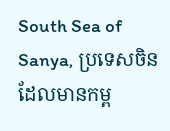South Sea of Sanya, ប្រទេសចិន ដែលមានកម្ព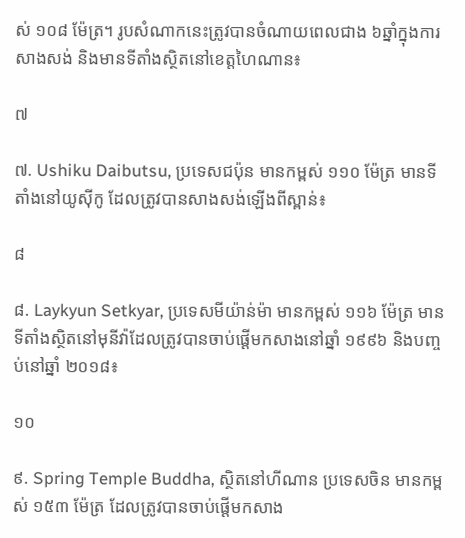ស់ ១០៨ ម៉ែត្រ។ រូបសំណាកនេះត្រូវបានចំណាយពេលជាង ៦ឆ្នាំក្នុងការសាងសង់ និងមានទីតាំងស្ថិតនៅខេត្តហៃណាន៖

៧

៧. Ushiku Daibutsu, ប្រទេសជប៉ុន មានកម្ពស់ ១១០ ម៉ែត្រ មានទីតាំងនៅយូស៊ីកូ ដែលត្រូវបានសាងសង់ឡើងពីស្ពាន់៖

៨

៨. Laykyun Setkyar, ប្រទេសមីយ៉ាន់ម៉ា មានកម្ពស់ ១១៦ ម៉ែត្រ មានទីតាំងស្ថិតនៅមុនីវ៉ាដែលត្រូវបានចាប់ផ្ដើមកសាងនៅឆ្នាំ ១៩៩៦ និងបញ្ចប់នៅឆ្នាំ ២០១៨៖

១០

៩. Spring Temple Buddha, សិ្ថតនៅហីណាន ប្រទេសចិន មានកម្ពស់ ១៥៣ ម៉ែត្រ ដែលត្រូវបានចាប់ផ្ដើមកសាង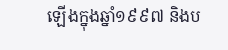ឡើងក្នុងឆ្នាំ១៩៩៧ និងប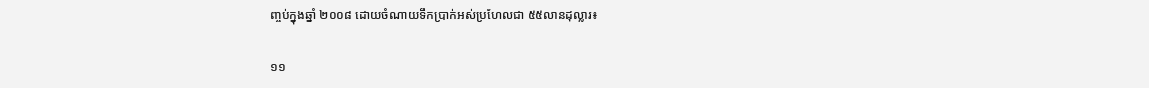ញ្ចប់ក្នុងឆ្នាំ ២០០៨ ដោយចំណាយទឹកប្រាក់អស់ប្រហែលជា ៥៥លានដុល្លារ៖

១១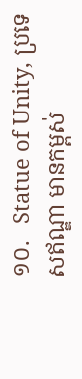១០.   Statue of Unity, ប្រទេសឥណ្ឌា មានកម្ពស់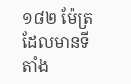១៨២ ម៉ែត្រ ដែលមានទីតាំង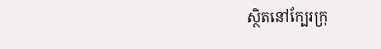ស្ថិតនៅក្បែរក្រុ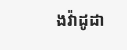ងវ៉ាដូដា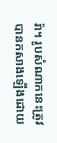រ៉ា។ រូបសំណាកនេះត្រូវបានកសាងឡើងដោយ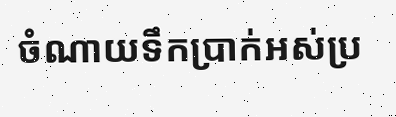ចំណាយទឹកប្រាក់អស់ប្រ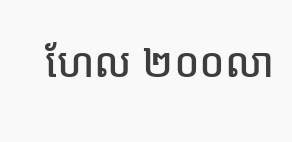ហែល ២០០លា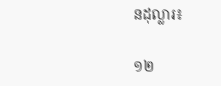នដុល្លារ៖

១២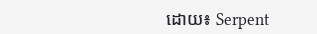ដោយ៖ Serpent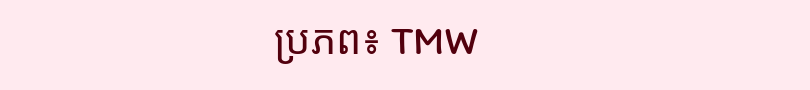ប្រភព៖ TMW